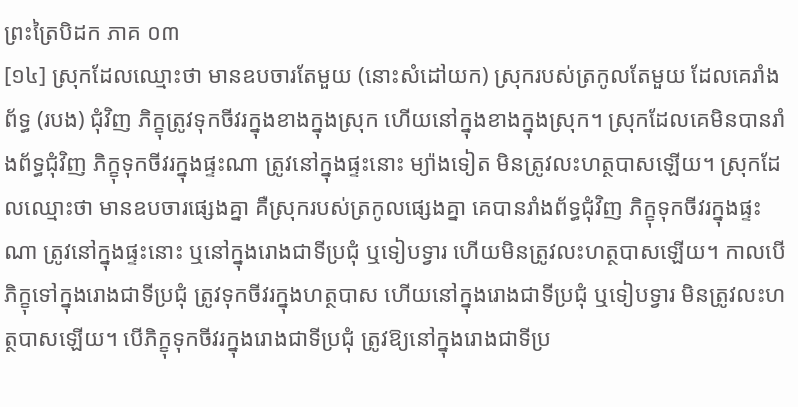ព្រះត្រៃបិដក ភាគ ០៣
[១៤] ស្រុកដែលឈ្មោះថា មានឧបចារតែមួយ (នោះសំដៅយក) ស្រុករបស់ត្រកូលតែមួយ ដែលគេរាំងព័ទ្ធ (របង) ជុំវិញ ភិក្ខុត្រូវទុកចីវរក្នុងខាងក្នុងស្រុក ហើយនៅក្នុងខាងក្នុងស្រុក។ ស្រុកដែលគេមិនបានរាំងព័ទ្ធជុំវិញ ភិក្ខុទុកចីវរក្នុងផ្ទះណា ត្រូវនៅក្នុងផ្ទះនោះ ម្យ៉ាងទៀត មិនត្រូវលះហត្ថបាសឡើយ។ ស្រុកដែលឈ្មោះថា មានឧបចារផ្សេងគ្នា គឺស្រុករបស់ត្រកូលផ្សេងគ្នា គេបានរាំងព័ទ្ធជុំវិញ ភិក្ខុទុកចីវរក្នុងផ្ទះណា ត្រូវនៅក្នុងផ្ទះនោះ ឬនៅក្នុងរោងជាទីប្រជុំ ឬទៀបទ្វារ ហើយមិនត្រូវលះហត្ថបាសឡើយ។ កាលបើភិក្ខុទៅក្នុងរោងជាទីប្រជុំ ត្រូវទុកចីវរក្នុងហត្ថបាស ហើយនៅក្នុងរោងជាទីប្រជុំ ឬទៀបទ្វារ មិនត្រូវលះហត្ថបាសឡើយ។ បើភិក្ខុទុកចីវរក្នុងរោងជាទីប្រជុំ ត្រូវឱ្យនៅក្នុងរោងជាទីប្រ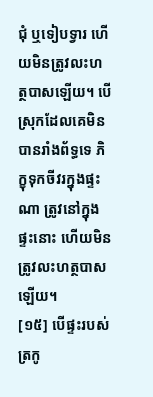ជុំ ឬទៀបទ្វារ ហើយមិនត្រូវលះហត្ថបាសឡើយ។ បើស្រុកដែលគេមិនបានរាំងព័ទ្ធទេ ភិក្ខុទុកចីវរក្នុងផ្ទះណា ត្រូវនៅក្នុងផ្ទះនោះ ហើយមិនត្រូវលះហត្ថបាសឡើយ។
[១៥] បើផ្ទះរបស់ត្រកូ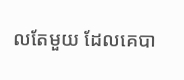លតែមួយ ដែលគេបា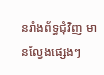នរាំងព័ទ្ធជុំវិញ មានល្វែងផ្សេងៗ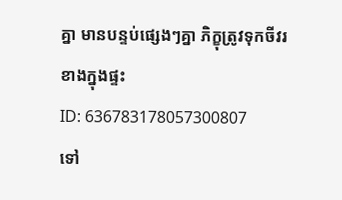គ្នា មានបន្ទប់ផ្សេងៗគ្នា ភិក្ខុត្រូវទុកចីវរខាងក្នុងផ្ទះ
ID: 636783178057300807
ទៅ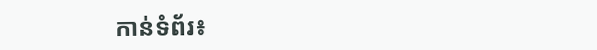កាន់ទំព័រ៖